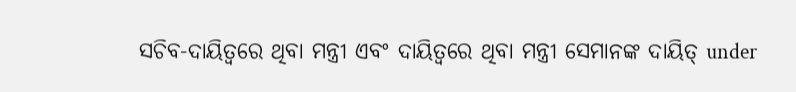ସଚିବ-ଦାୟିତ୍ୱରେ ଥିବା ମନ୍ତ୍ରୀ ଏବଂ ଦାୟିତ୍ୱରେ ଥିବା ମନ୍ତ୍ରୀ ସେମାନଙ୍କ ଦାୟିତ୍ under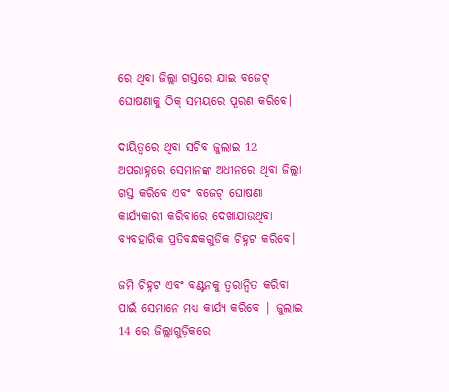ରେ ଥିବା ଜିଲ୍ଲା ଗସ୍ତରେ ଯାଇ ବଜେଟ୍ ଘୋଷଣାକୁ ଠିକ୍ ସମୟରେ ପୂରଣ କରିବେ।

ଦାୟିତ୍ୱରେ ଥିବା ସଚିବ ଜୁଲାଇ 12 ଅପରାହ୍ନରେ ସେମାନଙ୍କ ଅଧୀନରେ ଥିବା ଜିଲ୍ଲା ଗସ୍ତ କରିବେ ଏବଂ ବଜେଟ୍ ଘୋଷଣା କାର୍ଯ୍ୟକାରୀ କରିବାରେ ଦେଖାଯାଉଥିବା ବ୍ୟବହାରିକ ପ୍ରତିବନ୍ଧକଗୁଡିକ ଚିହ୍ନଟ କରିବେ।

ଜମି ଚିହ୍ନଟ ଏବଂ ବଣ୍ଟନକୁ ତ୍ୱରାନ୍ୱିତ କରିବା ପାଇଁ ସେମାନେ ମଧ୍ୟ କାର୍ଯ୍ୟ କରିବେ | ଜୁଲାଇ 14 ରେ ଜିଲ୍ଲାଗୁଡ଼ିକରେ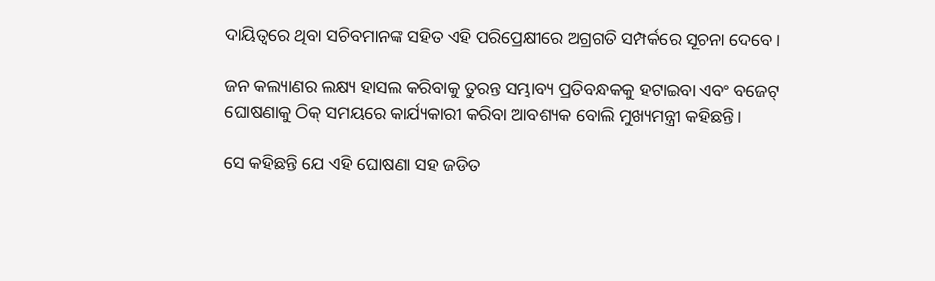ଦାୟିତ୍ୱରେ ଥିବା ସଚିବମାନଙ୍କ ସହିତ ଏହି ପରିପ୍ରେକ୍ଷୀରେ ଅଗ୍ରଗତି ସମ୍ପର୍କରେ ସୂଚନା ଦେବେ।

ଜନ କଲ୍ୟାଣର ଲକ୍ଷ୍ୟ ହାସଲ କରିବାକୁ ତୁରନ୍ତ ସମ୍ଭାବ୍ୟ ପ୍ରତିବନ୍ଧକକୁ ହଟାଇବା ଏବଂ ବଜେଟ୍ ଘୋଷଣାକୁ ଠିକ୍ ସମୟରେ କାର୍ଯ୍ୟକାରୀ କରିବା ଆବଶ୍ୟକ ବୋଲି ମୁଖ୍ୟମନ୍ତ୍ରୀ କହିଛନ୍ତି।

ସେ କହିଛନ୍ତି ଯେ ଏହି ଘୋଷଣା ସହ ଜଡିତ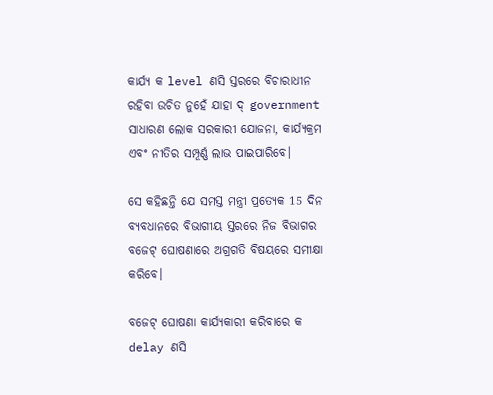କାର୍ଯ୍ୟ କ level ଣସି ସ୍ତରରେ ବିଚାରାଧୀନ ରହିବା ଉଚିତ ନୁହେଁ ଯାହା ଦ୍ government ସାଧାରଣ ଲୋକ ସରକାରୀ ଯୋଜନା, କାର୍ଯ୍ୟକ୍ରମ ଏବଂ ନୀତିର ସମ୍ପୂର୍ଣ୍ଣ ଲାଭ ପାଇପାରିବେ।

ସେ କହିଛନ୍ତି ଯେ ସମସ୍ତ ମନ୍ତ୍ରୀ ପ୍ରତ୍ୟେକ 15 ଦିନ ବ୍ୟବଧାନରେ ବିଭାଗୀୟ ସ୍ତରରେ ନିଜ ବିଭାଗର ବଜେଟ୍ ଘୋଷଣାରେ ଅଗ୍ରଗତି ବିଷୟରେ ସମୀକ୍ଷା କରିବେ।

ବଜେଟ୍ ଘୋଷଣା କାର୍ଯ୍ୟକାରୀ କରିବାରେ କ delay ଣସି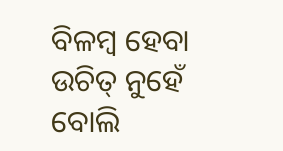ବିଳମ୍ବ ହେବା ଉଚିତ୍ ନୁହେଁ ବୋଲି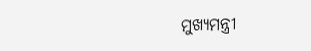ମୁଖ୍ୟମନ୍ତ୍ରୀ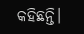କହିଛନ୍ତି।